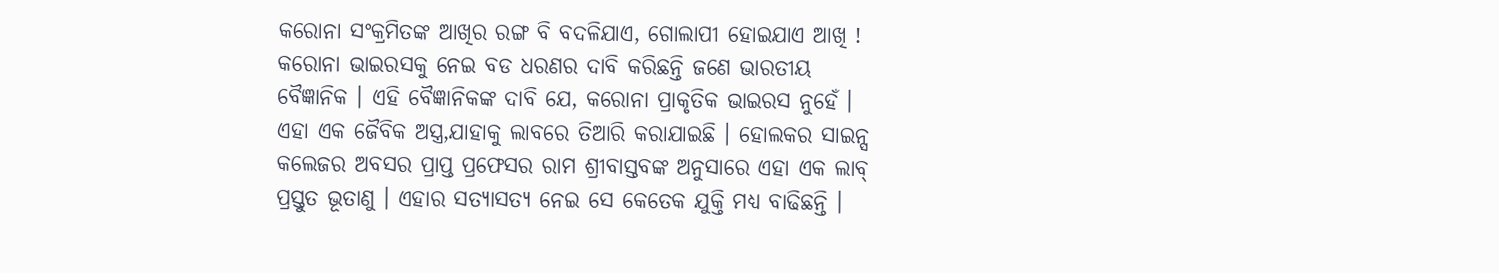କରୋନା ସଂକ୍ରମିତଙ୍କ ଆଖିର ରଙ୍ଗ ବି ବଦଳିଯାଏ, ଗୋଲାପୀ ହୋଇଯାଏ ଆଖି !
କରୋନା ଭାଇରସକୁ ନେଇ ବଡ ଧରଣର ଦାବି କରିଛନ୍ତି ଜଣେ ଭାରତୀୟ ବୈଜ୍ଞାନିକ । ଏହି ବୈଜ୍ଞାନିକଙ୍କ ଦାବି ଯେ, କରୋନା ପ୍ରାକୃତିକ ଭାଇରସ ନୁହେଁ । ଏହା ଏକ ଜୈବିକ ଅସ୍ତ୍ର,ଯାହାକୁ ଲାବରେ ତିଆରି କରାଯାଇଛି । ହୋଲକର ସାଇନ୍ସ କଲେଜର ଅବସର ପ୍ରାପ୍ତ ପ୍ରଫେସର ରାମ ଶ୍ରୀବାସ୍ତବଙ୍କ ଅନୁସାରେ ଏହା ଏକ ଲାବ୍ ପ୍ରସ୍ତୁତ ଭୂତାଣୁ । ଏହାର ସତ୍ୟାସତ୍ୟ ନେଇ ସେ କେତେକ ଯୁକ୍ତି ମଧ୍ୟ ବାଢିଛନ୍ତି ।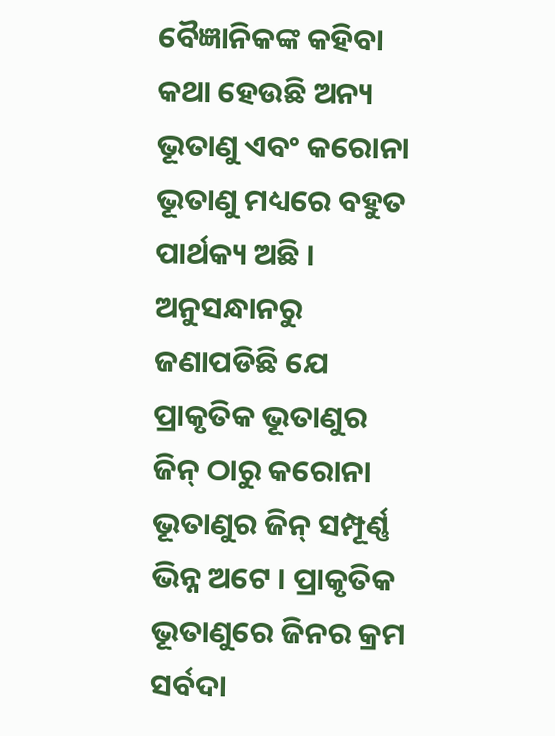ବୈଜ୍ଞାନିକଙ୍କ କହିବା କଥା ହେଉଛି ଅନ୍ୟ ଭୂତାଣୁ ଏବଂ କରୋନା ଭୂତାଣୁ ମଧ୍ୟରେ ବହୁତ ପାର୍ଥକ୍ୟ ଅଛି । ଅନୁସନ୍ଧାନରୁ ଜଣାପଡିଛି ଯେ ପ୍ରାକୃତିକ ଭୂତାଣୁର ଜିନ୍ ଠାରୁ କରୋନା ଭୂତାଣୁର ଜିନ୍ ସମ୍ପୂର୍ଣ୍ଣ ଭିନ୍ନ ଅଟେ । ପ୍ରାକୃତିକ ଭୂତାଣୁରେ ଜିନର କ୍ରମ ସର୍ବଦା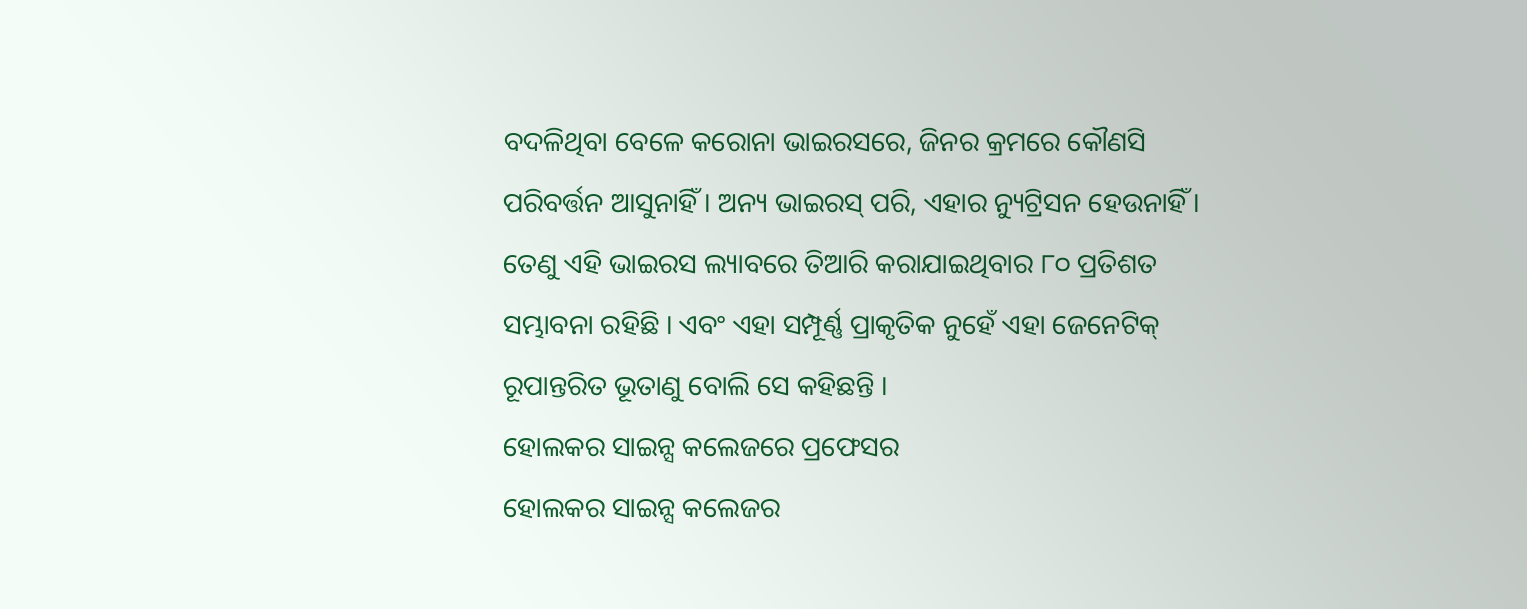ବଦଳିଥିବା ବେଳେ କରୋନା ଭାଇରସରେ, ଜିନର କ୍ରମରେ କୌଣସି ପରିବର୍ତ୍ତନ ଆସୁନାହିଁ । ଅନ୍ୟ ଭାଇରସ୍ ପରି, ଏହାର ନ୍ୟୁଟ୍ରିସନ ହେଉନାହିଁ । ତେଣୁ ଏହି ଭାଇରସ ଲ୍ୟାବରେ ତିଆରି କରାଯାଇଥିବାର ୮୦ ପ୍ରତିଶତ ସମ୍ଭାବନା ରହିଛି । ଏବଂ ଏହା ସମ୍ପୂର୍ଣ୍ଣ ପ୍ରାକୃତିକ ନୁହେଁ ଏହା ଜେନେଟିକ୍ ରୂପାନ୍ତରିତ ଭୂତାଣୁ ବୋଲି ସେ କହିଛନ୍ତି ।
ହୋଲକର ସାଇନ୍ସ କଲେଜରେ ପ୍ରଫେସର
ହୋଲକର ସାଇନ୍ସ କଲେଜର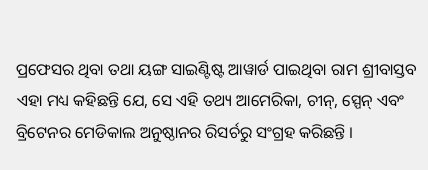ପ୍ରଫେସର ଥିବା ତଥା ୟଙ୍ଗ ସାଇଣ୍ଟିଷ୍ଟ ଆୱାର୍ଡ ପାଇଥିବା ରାମ ଶ୍ରୀବାସ୍ତବ ଏହା ମଧ୍ୟ କହିଛନ୍ତି ଯେ, ସେ ଏହି ତଥ୍ୟ ଆମେରିକା, ଚୀନ୍, ସ୍ପେନ୍ ଏବଂ ବ୍ରିଟେନର ମେଡିକାଲ ଅନୁଷ୍ଠାନର ରିସର୍ଚରୁ ସଂଗ୍ରହ କରିଛନ୍ତି ।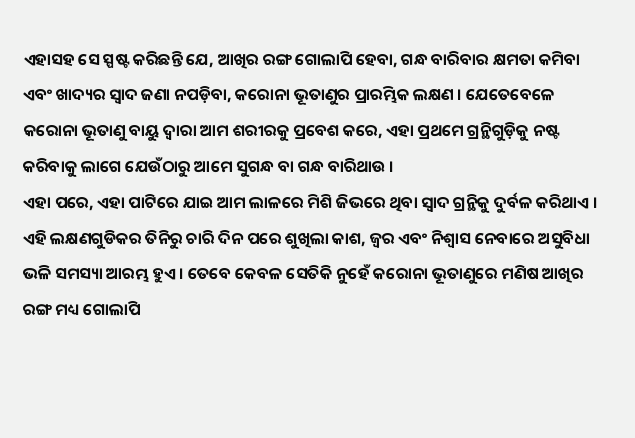ଏହାସହ ସେ ସ୍ପଷ୍ଟ କରିଛନ୍ତି ଯେ, ଆଖିର ରଙ୍ଗ ଗୋଲାପି ହେବା, ଗନ୍ଧ ବାରିବାର କ୍ଷମତା କମିବା ଏବଂ ଖାଦ୍ୟର ସ୍ୱାଦ ଜଣା ନପଡ଼ିବା, କରୋନା ଭୂତାଣୁର ପ୍ରାରମ୍ଭିକ ଲକ୍ଷଣ । ଯେତେବେଳେ କରୋନା ଭୂତାଣୁ ବାୟୁ ଦ୍ୱାରା ଆମ ଶରୀରକୁ ପ୍ରବେଶ କରେ, ଏହା ପ୍ରଥମେ ଗ୍ରନ୍ଥିଗୁଡ଼ିକୁ ନଷ୍ଟ କରିବାକୁ ଲାଗେ ଯେଉଁଠାରୁ ଆମେ ସୁଗନ୍ଧ ବା ଗନ୍ଧ ବାରିଥାଉ ।
ଏହା ପରେ, ଏହା ପାଟିରେ ଯାଇ ଆମ ଲାଳରେ ମିଶି ଜିଭରେ ଥିବା ସ୍ୱାଦ ଗ୍ରନ୍ଥିକୁ ଦୁର୍ବଳ କରିଥାଏ । ଏହି ଲକ୍ଷଣଗୁଡିକର ତିନିରୁ ଚାରି ଦିନ ପରେ ଶୁଖିଲା କାଶ, ଜ୍ୱର ଏବଂ ନିଶ୍ୱାସ ନେବାରେ ଅସୁବିଧା ଭଳି ସମସ୍ୟା ଆରମ୍ଭ ହୁଏ । ତେବେ କେବଳ ସେତିକି ନୁହେଁ କରୋନା ଭୂତାଣୁରେ ମଣିଷ ଆଖିର ରଙ୍ଗ ମଧ୍ୟ ଗୋଲାପି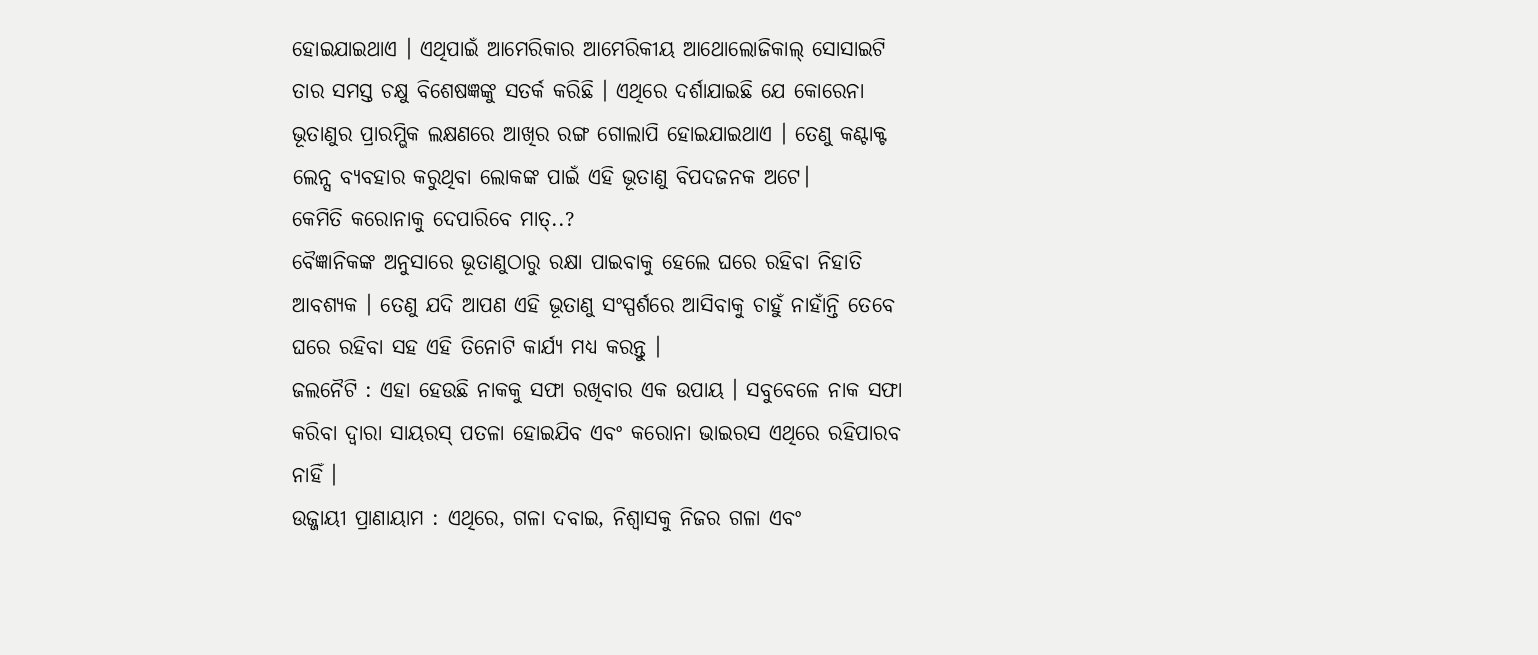ହୋଇଯାଇଥାଏ । ଏଥିପାଇଁ ଆମେରିକାର ଆମେରିକୀୟ ଆଥୋଲୋଜିକାଲ୍ ସୋସାଇଟି ତାର ସମସ୍ତ ଚକ୍ଷୁ ବିଶେଷଜ୍ଞଙ୍କୁ ସତର୍କ କରିଛି । ଏଥିରେ ଦର୍ଶାଯାଇଛି ଯେ କୋରେନା ଭୂତାଣୁର ପ୍ରାରମ୍ଭିକ ଲକ୍ଷଣରେ ଆଖିର ରଙ୍ଗ ଗୋଲାପି ହୋଇଯାଇଥାଏ । ତେଣୁ କଣ୍ଟାକ୍ଟ ଲେନ୍ସ ବ୍ୟବହାର କରୁଥିବା ଲୋକଙ୍କ ପାଇଁ ଏହି ଭୂତାଣୁ ବିପଦଜନକ ଅଟେ।
କେମିତି କରୋନାକୁ ଦେପାରିବେ ମାତ୍..?
ବୈଜ୍ଞାନିକଙ୍କ ଅନୁସାରେ ଭୂତାଣୁଠାରୁ ରକ୍ଷା ପାଇବାକୁ ହେଲେ ଘରେ ରହିବା ନିହାତି ଆବଶ୍ୟକ । ତେଣୁ ଯଦି ଆପଣ ଏହି ଭୂତାଣୁ ସଂସ୍ପର୍ଶରେ ଆସିବାକୁ ଚାହୁଁ ନାହାଁନ୍ତି ତେବେ ଘରେ ରହିବା ସହ ଏହି ତିନୋଟି କାର୍ଯ୍ୟ ମଧ୍ୟ କରନ୍ତୁ ।
ଜଲନୈଟି : ଏହା ହେଉଛି ନାକକୁ ସଫା ରଖିବାର ଏକ ଉପାୟ । ସବୁବେଳେ ନାକ ସଫା କରିବା ଦ୍ୱାରା ସାୟରସ୍ ପତଳା ହୋଇଯିବ ଏବଂ କରୋନା ଭାଇରସ ଏଥିରେ ରହିପାରବ ନାହିଁ ।
ଉଜ୍ଜାୟୀ ପ୍ରାଣାୟାମ : ଏଥିରେ, ଗଳା ଦବାଇ, ନିଶ୍ୱାସକୁ ନିଜର ଗଳା ଏବଂ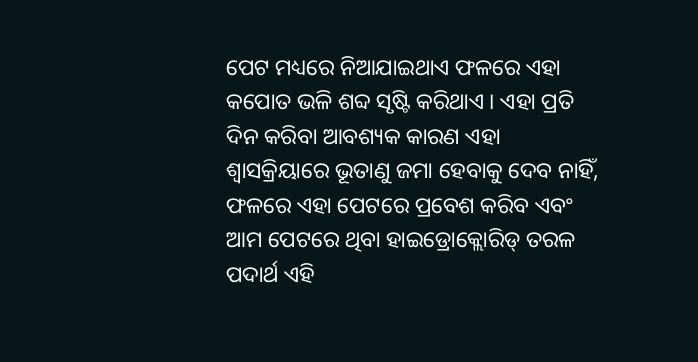ପେଟ ମଧ୍ୟରେ ନିଆଯାଇଥାଏ ଫଳରେ ଏହା କପୋତ ଭଳି ଶବ୍ଦ ସୃଷ୍ଟି କରିଥାଏ । ଏହା ପ୍ରତି ଦିନ କରିବା ଆବଶ୍ୟକ କାରଣ ଏହା ଶ୍ୱାସକ୍ରିୟାରେ ଭୂତାଣୁ ଜମା ହେବାକୁ ଦେବ ନାହିଁ, ଫଳରେ ଏହା ପେଟରେ ପ୍ରବେଶ କରିବ ଏବଂ ଆମ ପେଟରେ ଥିବା ହାଇଡ୍ରୋକ୍ଲୋରିଡ୍ ତରଳ ପଦାର୍ଥ ଏହି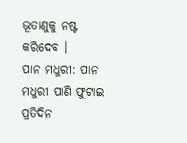ଭୂତାଣୁକୁ ନଷ୍ଟ କରିଦେବ ।
ପାନ ମଧୁରୀ: ପାନ ମଧୁରୀ ପାଣି ଫୁଟାଇ ପ୍ରତିଦିନ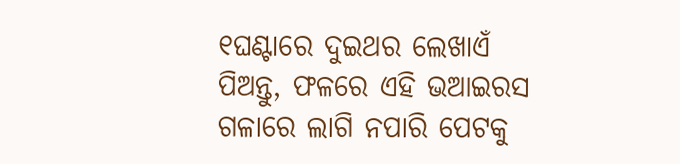୧ଘଣ୍ଟାରେ ଦୁଇଥର ଲେଖାଏଁ ପିଅନ୍ତୁ, ଫଳରେ ଏହି ଭଆଇରସ ଗଳାରେ ଲାଗି ନପାରି ପେଟକୁ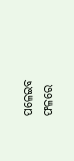ପଳେଇବ ଫଳରେ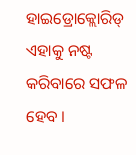ହାଇଡ୍ରୋକ୍ଲୋରିଡ୍ ଏହାକୁ ନଷ୍ଟ କରିବାରେ ସଫଳ ହେବ ।